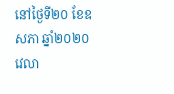នៅថ្ងៃទី២០ ខែឧសភា ឆ្នាំ២០២០ វេលា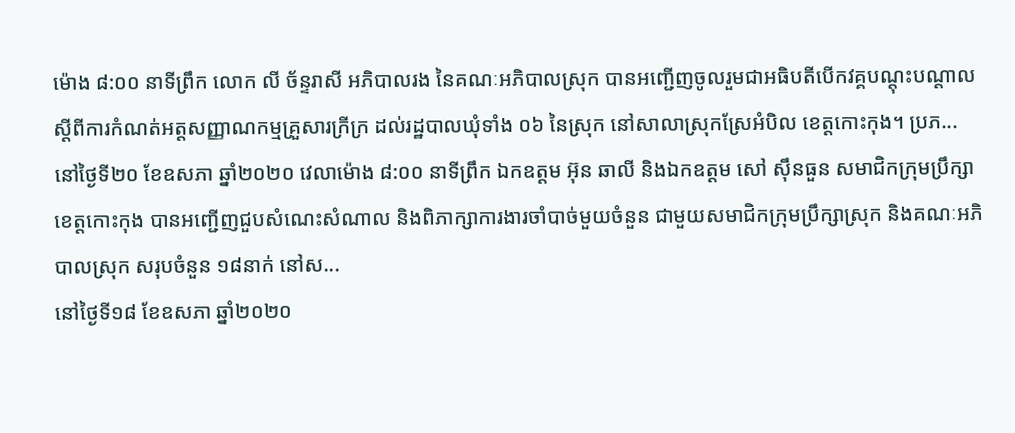ម៉ោង ៨:០០ នាទីព្រឹក លោក លី ច័ន្ទរាសី អភិបាលរង នៃគណៈអភិបាលស្រុក បានអញ្ជើញចូលរួមជាអធិបតីបើកវគ្គបណ្តុះបណ្តាលស្តីពីការកំណត់អត្តសញ្ញាណកម្មគ្រួសារក្រីក្រ ដល់រដ្ឋបាលឃុំទាំង ០៦ នៃស្រុក នៅសាលាស្រុកស្រែអំបិល ខេត្តកោះកុង។ ប្រភ...
នៅថ្ងៃទី២០ ខែឧសភា ឆ្នាំ២០២០ វេលាម៉ោង ៨:០០ នាទីព្រឹក ឯកឧត្តម អ៊ុន ឆាលី និងឯកឧត្តម សៅ ស៊ឹនធួន សមាជិកក្រុមប្រឹក្សាខេត្តកោះកុង បានអញ្ជើញជួបសំណេះសំណាល និងពិភាក្សាការងារចាំបាច់មួយចំនួន ជាមួយសមាជិកក្រុមប្រឹក្សាស្រុក និងគណៈអភិបាលស្រុក សរុបចំនួន ១៨នាក់ នៅស...
នៅថ្ងៃទី១៨ ខែឧសភា ឆ្នាំ២០២០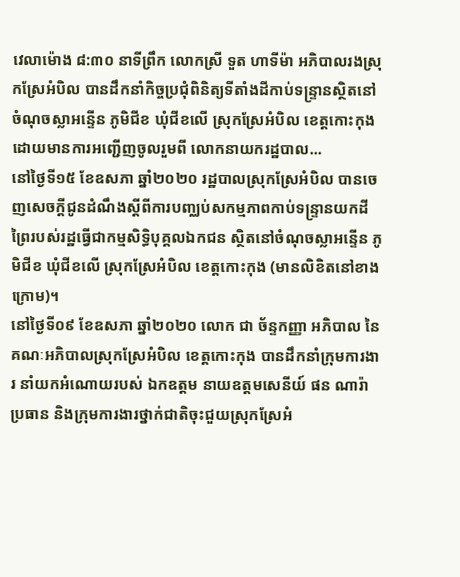វេលាម៉ោង ៨:៣០ នាទីព្រឹក លោកស្រី ទួត ហាទីម៉ា អភិបាលរងស្រុកស្រែអំបិល បានដឹកនាំកិច្ចប្រជុំពិនិត្យទីតាំងដីកាប់ទន្ទ្រានស្ថិតនៅចំណុចស្លាអន្ទើន ភូមិជីខ ឃុំជីខលើ ស្រុកស្រែអំបិល ខេត្តកោះកុង ដោយមានការអញ្ជើញចូលរួមពី លោកនាយករដ្ឋបាល...
នៅថ្ងៃទី១៥ ខែឧសភា ឆ្នាំ២០២០ រដ្ឋបាលស្រុកស្រែអំបិល បានចេញសេចក្ដីជូនដំណឹងស្ដីពីការបញ្ឈប់សកម្មភាពកាប់ទន្ទ្រានយកដីព្រៃរបស់រដ្ឋធ្វើជាកម្មសិទ្ធិបុគ្គលឯកជន ស្ថិតនៅចំណុចស្លាអន្ទើន ភូមិជីខ ឃុំជីខលើ ស្រុកស្រែអំបិល ខេត្តកោះកុង (មានលិខិតនៅខាងក្រោម)។
នៅថ្ងៃទី០៩ ខែឧសភា ឆ្នាំ២០២០ លោក ជា ច័ន្ទកញ្ញា អភិបាល នៃគណៈអភិបាលស្រុកស្រែអំបិល ខេត្តកោះកុង បានដឹកនាំក្រុមការងារ នាំយកអំណោយរបស់ ឯកឧត្តម នាយឧត្តមសេនីយ៍ ផន ណារ៉ា ប្រធាន និងក្រុមការងារថ្នាក់ជាតិចុះជួយស្រុកស្រែអំ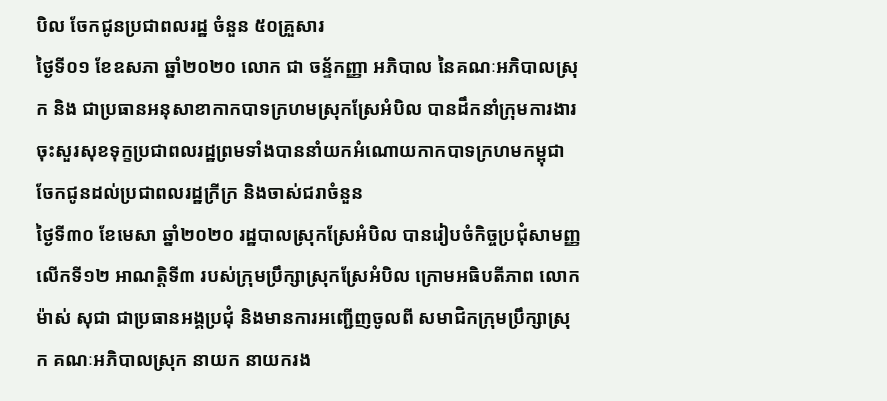បិល ចែកជូនប្រជាពលរដ្ឋ ចំនួន ៥០គ្រួសារ
ថ្ងៃទី០១ ខែឧសភា ឆ្នាំ២០២០ លោក ជា ចន្ទ័កញ្ញា អភិបាល នៃគណៈអភិបាលស្រុក និង ជាប្រធានអនុសាខាកាកបាទក្រហមស្រុកស្រែអំបិល បានដឹកនាំក្រុមការងារចុះសួរសុខទុក្ខប្រជាពលរដ្ឋព្រមទាំងបាននាំយកអំណោយកាកបាទក្រហមកម្ពុជា ចែកជូនដល់ប្រជាពលរដ្ឋក្រីក្រ និងចាស់ជរាចំនួន
ថ្ងៃទី៣០ ខែមេសា ឆ្នាំ២០២០ រដ្ឋបាលស្រុកស្រែអំបិល បានរៀបចំកិច្ចប្រជុំសាមញ្ញលើកទី១២ អាណត្តិទី៣ របស់ក្រុមប្រឹក្សាស្រុកស្រែអំបិល ក្រោមអធិបតីភាព លោក ម៉ាស់ សុជា ជាប្រធានអង្គប្រជុំ និងមានការអញ្ជើញចូលពី សមាជិកក្រុមប្រឹក្សាស្រុក គណៈអភិបាលស្រុក នាយក នាយករង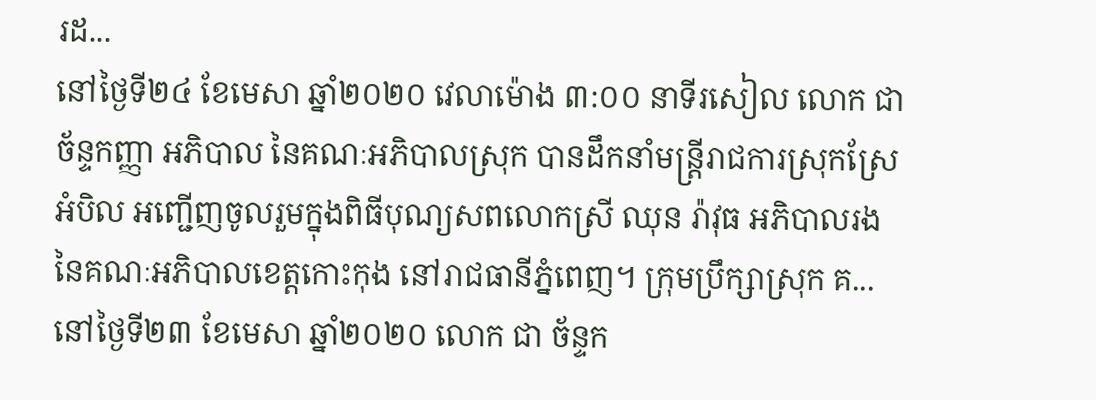រដ...
នៅថ្ងៃទី២៤ ខែមេសា ឆ្នាំ២០២០ វេលាម៉ោង ៣:០០ នាទីរសៀល លោក ជា ច័ន្ទកញ្ញា អភិបាល នៃគណៈអភិបាលស្រុក បានដឹកនាំមន្ត្រីរាជការស្រុកស្រែអំបិល អញ្ជើញចូលរួមក្នុងពិធីបុណ្យសពលោកស្រី ឈុន រ៉ាវុធ អភិបាលរង នៃគណៈអភិបាលខេត្តកោះកុង នៅរាជធានីភ្នំពេញ។ ក្រុមប្រឹក្សាស្រុក គ...
នៅថ្ងៃទី២៣ ខែមេសា ឆ្នាំ២០២០ លោក ជា ច័ន្ទក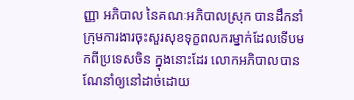ញ្ញា អភិបាល នៃគណៈអភិបាលស្រុក បានដឹកនាំក្រុមការងារចុះសួរសុខទុក្ខពលករម្នាក់ដែលទើបមកពីប្រទេសចិន ក្នុងនោះដែរ លោកអភិបាលបានណែនាំឲ្យនៅដាច់ដោយ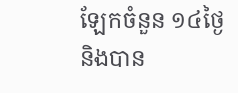ឡែកចំនួន ១៤ថ្ងៃ និងបាន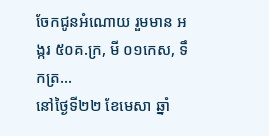ចែកជូនអំណោយ រួមមាន អង្ករ ៥០គ.ក្រ, មី ០១កេស, ទឹកត្រ...
នៅថ្ងៃទី២២ ខែមេសា ឆ្នាំ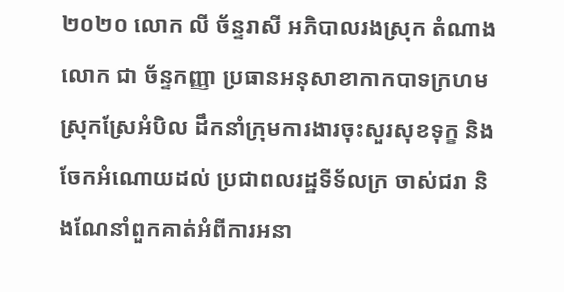២០២០ លោក លី ច័ន្ទរាសី អភិបាលរងស្រុក តំណាងលោក ជា ច័ន្ទកញ្ញា ប្រធានអនុសាខាកាកបាទក្រហមស្រុកស្រែអំបិល ដឹកនាំក្រុមការងារចុះសួរសុខទុក្ខ និងចែកអំណោយដល់ ប្រជាពលរដ្ឋទីទ័លក្រ ចាស់ជរា និងណែនាំពួកគាត់អំពីការអនា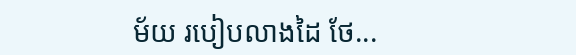ម័យ របៀបលាងដៃ ថែ...